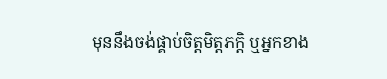មុននឹងចង់ផ្គាប់ចិត្តមិត្តភក្តិ ឬអ្នកខាង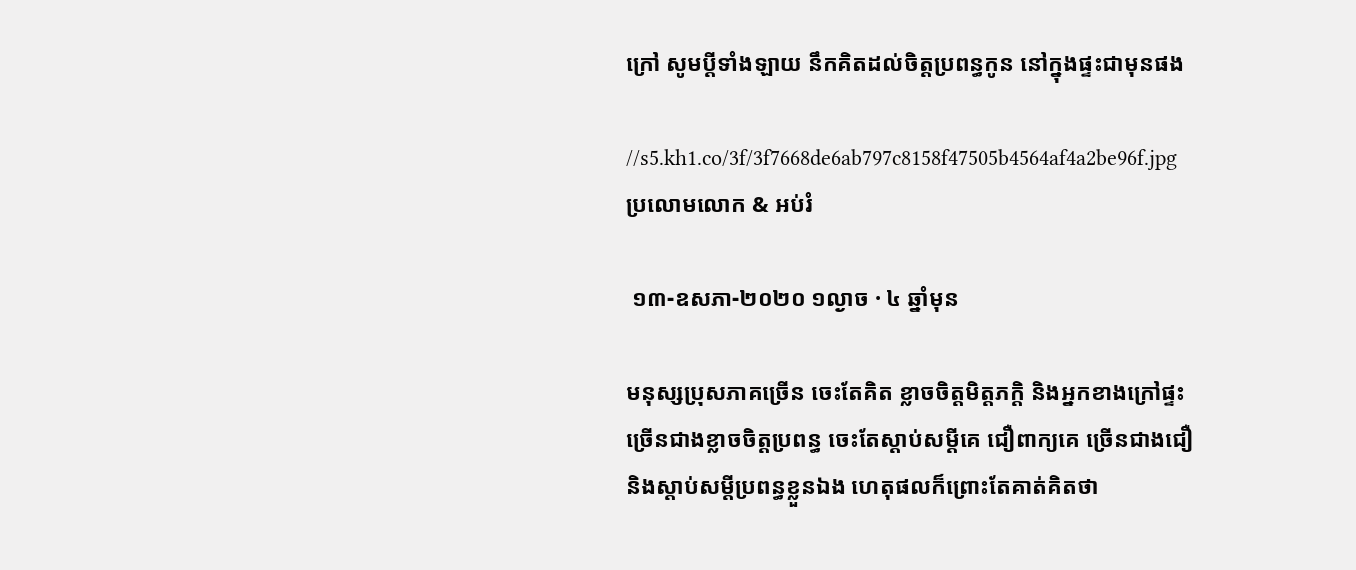ក្រៅ សូមប្ដីទាំងឡាយ នឹកគិតដល់ចិត្តប្រពន្ធកូន នៅក្នុងផ្ទះជាមុនផង

//s5.kh1.co/3f/3f7668de6ab797c8158f47505b4564af4a2be96f.jpg
ប្រលោមលោក & អប់រំ

 ១៣-ឧសភា-២០២០ ១ល្ងាច · ៤ ឆ្នាំមុន

មនុស្សប្រុសភាគច្រើន ចេះតែគិត ខ្លាចចិត្តមិត្តភក្តិ និងអ្នកខាងក្រៅផ្ទះ ច្រើនជាងខ្លាចចិត្តប្រពន្ធ ចេះតែស្ដាប់សម្ដីគេ ជឿពាក្យគេ ច្រើនជាងជឿ និងស្ដាប់សម្ដីប្រពន្ធខ្លួនឯង ហេតុផលក៏ព្រោះតែគាត់គិតថា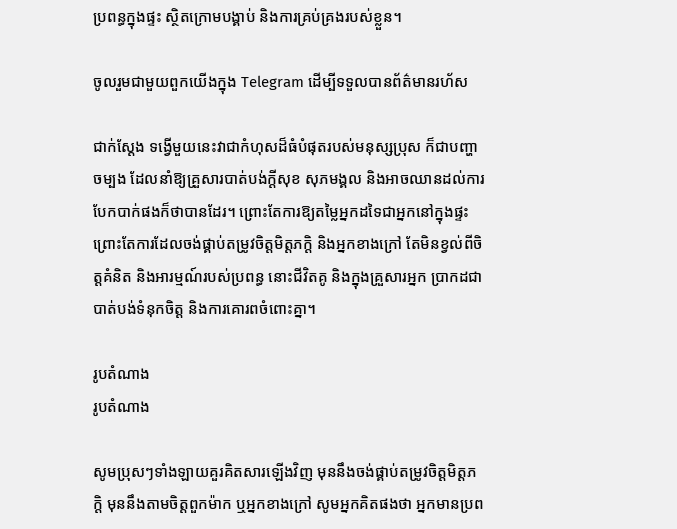ប្រពន្ធក្នុងផ្ទះ ស្ថិតក្រោមបង្គាប់ និងការគ្រប់គ្រងរបស់ខ្លួន។

ចូលរួមជាមួយពួកយើងក្នុង Telegram ដើម្បីទទួលបានព័ត៌មានរហ័ស

ជាក់ស្ដែង ទង្វើមួយនេះវាជាកំហុសដ៏ធំបំផុតរបស់មនុស្សប្រុស ក៏ជាបញ្ហាចម្បង ដែលនាំឱ្យគ្រួសារបាត់បង់ក្ដីសុខ សុភមង្គល និងអាចឈានដល់ការបែកបាក់ផងក៏ថាបានដែរ។ ព្រោះតែការឱ្យតម្លៃអ្នកដទៃជាអ្នកនៅក្នុងផ្ទះ ព្រោះតែការដែលចង់ផ្គាប់តម្រូវចិត្តមិត្តភក្តិ និងអ្នកខាងក្រៅ តែមិនខ្វល់ពីចិត្តគំនិត និងអារម្មណ៍របស់ប្រពន្ធ នោះជីវិតគូ និងក្នុងគ្រួសារអ្នក ប្រាកដជាបាត់បង់ទំនុកចិត្ត និងការគោរពចំពោះគ្នា។

រូបតំណាង
រូបតំណាង

សូមប្រុសៗទាំងឡាយគួរគិតសារឡើងវិញ មុននឹងចង់ផ្គាប់តម្រូវចិត្តមិត្តភក្តិ មុននឹងតាមចិត្តពួកម៉ាក ឬអ្នកខាងក្រៅ សូមអ្នកគិតផងថា អ្នកមានប្រព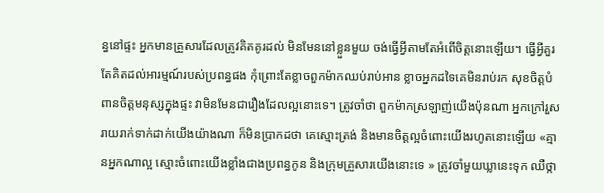ន្ធនៅផ្ទះ អ្នកមានគ្រួសារដែលត្រូវគិតគូរដល់ មិនមែននៅខ្លួនមួយ ចង់ធ្វើអ្វីតាមតែអំពើចិត្តនោះឡើយ។ ធ្វើអ្វីគួរតែគិតដល់អារម្មណ៍របស់ប្រពន្ធផង កុំព្រោះតែខ្លាចពួកម៉ាកឈប់រាប់អាន ខ្លាចអ្នកដទៃគេមិនរាប់រក សុខចិត្តបំពានចិត្តមនុស្សក្នុងផ្ទះ វាមិនមែនជារឿងដែលល្អនោះទេ។ ត្រូវចាំថា ពួកម៉ាកស្រឡាញ់យើងប៉ុនណា អ្នកក្រៅរួសរាយរាក់ទាក់ដាក់យើងយ៉ាងណា ក៏មិនប្រាកដថា គេស្មោះត្រង់ និងមានចិត្តល្អចំពោះយើងរហូតនោះឡើយ «គ្មានអ្នកណាល្អ ស្មោះចំពោះយើងខ្លាំងជាងប្រពន្ធកូន និងក្រុមគ្រួសារយើងនោះទេ » ត្រូវចាំមួយឃ្លានេះទុក ឈឺថ្កា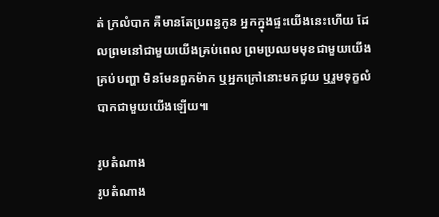ត់ ក្រលំបាក គឺមានតែប្រពន្ធកូន អ្នកក្នុងផ្ទះយើងនេះហើយ ដែលព្រមនៅជាមួយយើងគ្រប់ពេល ព្រមប្រឈមមុខជាមួយយើងគ្រប់បញ្ហា មិនមែនពួកម៉ាក ឬអ្នកក្រៅនោះមកជួយ ឬរួមទុក្ខលំបាកជាមួយយើងឡើយ៕

រូបតំណាង
រូបតំណាង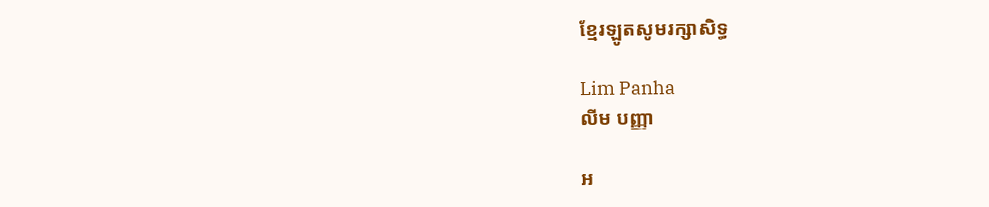ខ្មែរឡូតសូមរក្សាសិទ្ធ

Lim Panha
លីម បញ្ញា

អ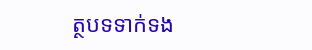ត្ថបទទាក់ទង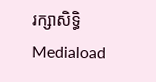រក្សាសិទ្ធិ Mediaload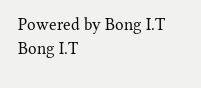Powered by Bong I.T Bong I.T